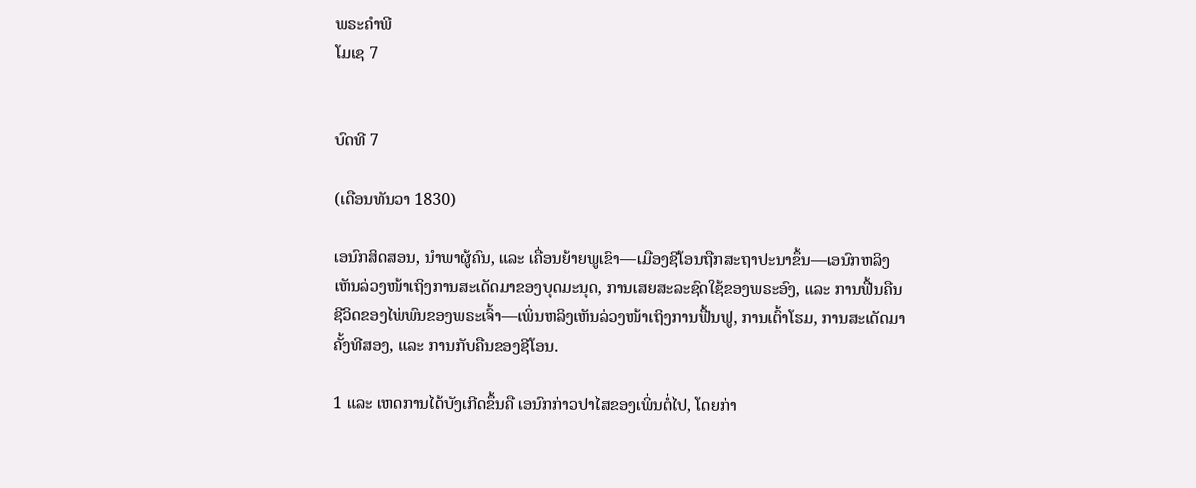ພຣະຄຳພີ
ໂມເຊ 7


ບົດທີ 7

(ເດືອນທັນວາ 1830)

ເອນົກສິດສອນ, ນຳພາຜູ້ຄົນ, ແລະ ເຄື່ອນຍ້າຍພູເຂົາ—ເມືອງຊີໂອນຖືກສະຖາປະນາຂຶ້ນ—ເອນົກຫລິງເຫັນລ່ວງໜ້າເຖິງການສະເດັດມາຂອງບຸດມະນຸດ, ການເສຍສະລະຊົດໃຊ້ຂອງພຣະອົງ, ແລະ ການຟື້ນຄືນຊີວິດຂອງໄພ່ພົນຂອງພຣະເຈົ້າ—ເພິ່ນຫລິງເຫັນລ່ວງໜ້າເຖິງການຟື້ນຟູ, ການເຕົ້າໂຮມ, ການສະເດັດມາຄັ້ງທີສອງ, ແລະ ການກັບຄືນຂອງຊີໂອນ.

1 ແລະ ເຫດການໄດ້ບັງເກີດຂຶ້ນຄື ເອນົກກ່າວປາໄສຂອງເພິ່ນຕໍ່ໄປ, ໂດຍກ່າ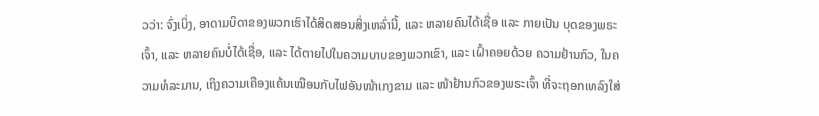ວວ່າ: ຈົ່ງເບິ່ງ, ອາດາມບິດາຂອງພວກເຮົາໄດ້ສິດສອນສິ່ງເຫລົ່ານີ້, ແລະ ຫລາຍຄົນໄດ້ເຊື່ອ ແລະ ກາຍເປັນ ບຸດຂອງພຣະເຈົ້າ, ແລະ ຫລາຍຄົນບໍ່ໄດ້ເຊື່ອ, ແລະ ໄດ້ຕາຍໄປໃນຄວາມບາບຂອງພວກເຂົາ, ແລະ ເຝົ້າຄອຍດ້ວຍ ຄວາມຢ້ານກົວ, ໃນຄວາມທໍລະມານ, ເຖິງຄວາມເຄືອງແຄ້ນເໝືອນກັບໄຟອັນໜ້າເກງຂາມ ແລະ ໜ້າຢ້ານກົວຂອງພຣະເຈົ້າ ທີ່ຈະຖອກເທລົງໃສ່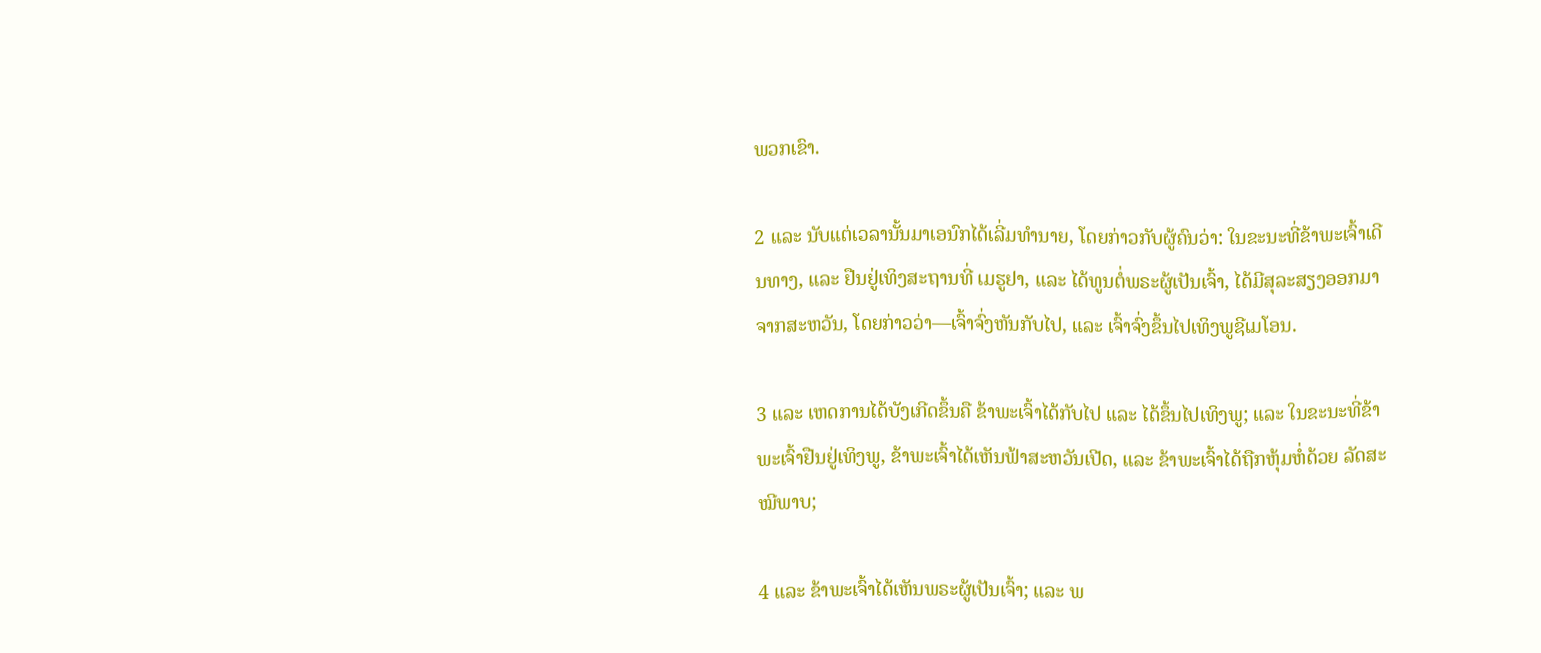ພວກເຂົາ.

2 ແລະ ນັບແຕ່ເວລານັ້ນມາເອນົກໄດ້ເລີ່ມທຳນາຍ, ໂດຍກ່າວກັບຜູ້ຄົນວ່າ: ໃນຂະນະທີ່ຂ້າພະເຈົ້າເດີນທາງ, ແລະ ຢືນຢູ່ເທິງສະຖານທີ່ ເມຮູຢາ, ແລະ ໄດ້ທູນຕໍ່ພຣະຜູ້ເປັນເຈົ້າ, ໄດ້ມີສຸລະສຽງອອກມາຈາກສະຫວັນ, ໂດຍກ່າວວ່າ—ເຈົ້າຈົ່ງຫັນກັບໄປ, ແລະ ເຈົ້າຈົ່ງຂຶ້ນໄປເທິງພູຊີເມໂອນ.

3 ແລະ ເຫດການໄດ້ບັງເກີດຂຶ້ນຄື ຂ້າພະເຈົ້າໄດ້ກັບໄປ ແລະ ໄດ້ຂຶ້ນໄປເທິງພູ; ແລະ ໃນຂະນະທີ່ຂ້າພະເຈົ້າຢືນຢູ່ເທິງພູ, ຂ້າພະເຈົ້າໄດ້ເຫັນຟ້າສະຫວັນເປີດ, ແລະ ຂ້າພະເຈົ້າໄດ້ຖືກຫຸ້ມຫໍ່ດ້ວຍ ລັດສະໝີພາບ;

4 ແລະ ຂ້າພະເຈົ້າໄດ້ເຫັນພຣະຜູ້ເປັນເຈົ້າ; ແລະ ພ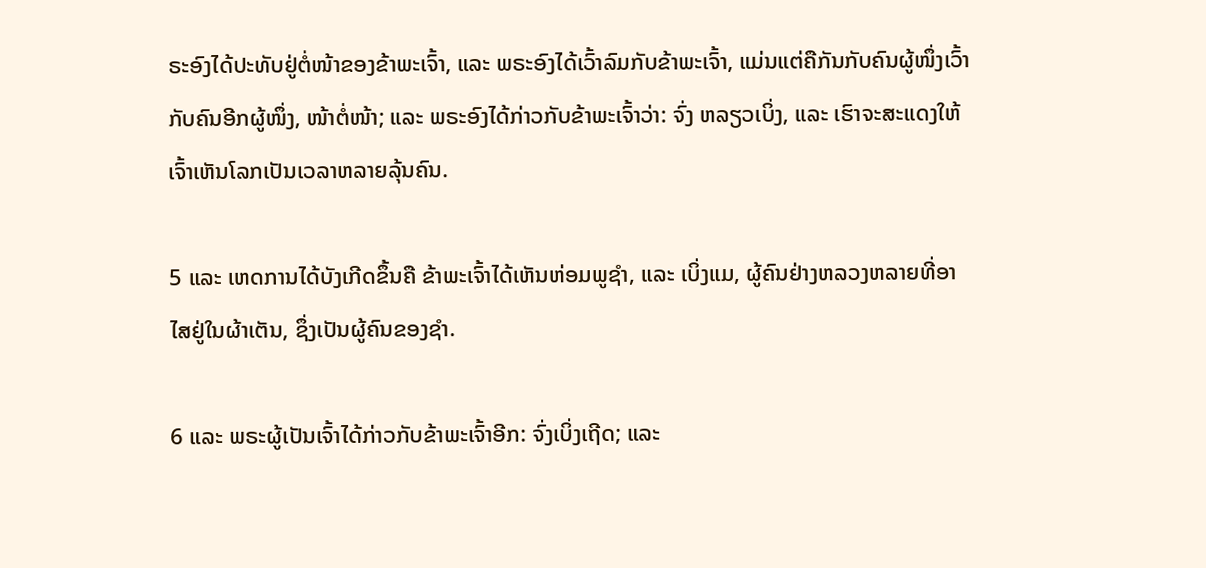ຣະອົງໄດ້ປະທັບຢູ່ຕໍ່ໜ້າຂອງຂ້າພະເຈົ້າ, ແລະ ພຣະອົງໄດ້ເວົ້າລົມກັບຂ້າພະເຈົ້າ, ແມ່ນແຕ່ຄືກັນກັບຄົນຜູ້ໜຶ່ງເວົ້າກັບຄົນອີກຜູ້ໜຶ່ງ, ໜ້າຕໍ່ໜ້າ; ແລະ ພຣະອົງໄດ້ກ່າວກັບຂ້າພະເຈົ້າວ່າ: ຈົ່ງ ຫລຽວເບິ່ງ, ແລະ ເຮົາຈະສະແດງໃຫ້ເຈົ້າເຫັນໂລກເປັນເວລາຫລາຍລຸ້ນຄົນ.

5 ແລະ ເຫດການໄດ້ບັງເກີດຂຶ້ນຄື ຂ້າພະເຈົ້າໄດ້ເຫັນຫ່ອມພູຊຳ, ແລະ ເບິ່ງແມ, ຜູ້ຄົນຢ່າງຫລວງຫລາຍທີ່ອາໄສຢູ່ໃນຜ້າເຕັນ, ຊຶ່ງເປັນຜູ້ຄົນຂອງຊຳ.

6 ແລະ ພຣະຜູ້ເປັນເຈົ້າໄດ້ກ່າວກັບຂ້າພະເຈົ້າອີກ: ຈົ່ງເບິ່ງເຖີດ; ແລະ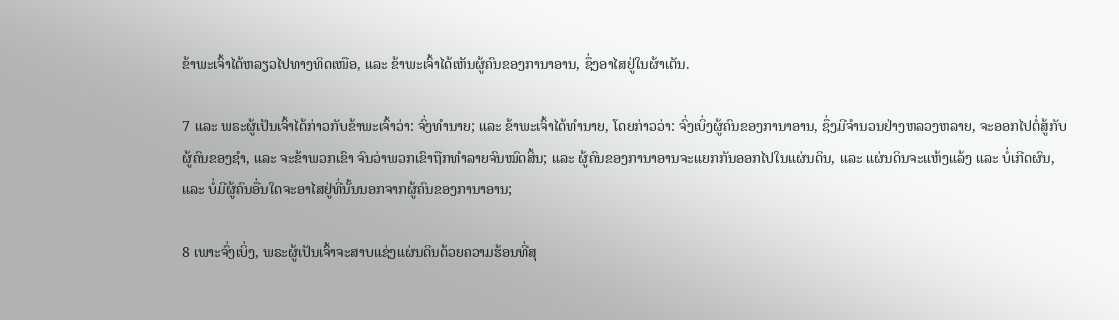ຂ້າພະເຈົ້າໄດ້ຫລຽວໄປທາງທິດເໜືອ, ແລະ ຂ້າພະເຈົ້າໄດ້ເຫັນຜູ້ຄົນຂອງການາອານ, ຊຶ່ງອາໄສຢູ່ໃນຜ້າເຕັນ.

7 ແລະ ພຣະຜູ້ເປັນເຈົ້າໄດ້ກ່າວກັບຂ້າພະເຈົ້າວ່າ: ຈົ່ງທຳນາຍ; ແລະ ຂ້າພະເຈົ້າໄດ້ທຳນາຍ, ໂດຍກ່າວວ່າ: ຈົ່ງເບິ່ງຜູ້ຄົນຂອງການາອານ, ຊຶ່ງມີຈຳນວນຢ່າງຫລວງຫລາຍ, ຈະອອກໄປຕໍ່ສູ້ກັບຜູ້ຄົນຂອງຊຳ, ແລະ ຈະຂ້າພວກເຂົາ ຈົນວ່າພວກເຂົາຖືກທຳລາຍຈົນໝົດສິ້ນ; ແລະ ຜູ້ຄົນຂອງການາອານຈະແຍກກັນອອກໄປໃນແຜ່ນດິນ, ແລະ ແຜ່ນດິນຈະແຫ້ງແລ້ງ ແລະ ບໍ່ເກີດຜົນ, ແລະ ບໍ່ມີຜູ້ຄົນອື່ນໃດຈະອາໄສຢູ່ທີ່ນັ້ນນອກຈາກຜູ້ຄົນຂອງການາອານ;

8 ເພາະຈົ່ງເບິ່ງ, ພຣະຜູ້ເປັນເຈົ້າຈະສາບແຊ່ງແຜ່ນດິນດ້ວຍຄວາມຮ້ອນທີ່ສຸ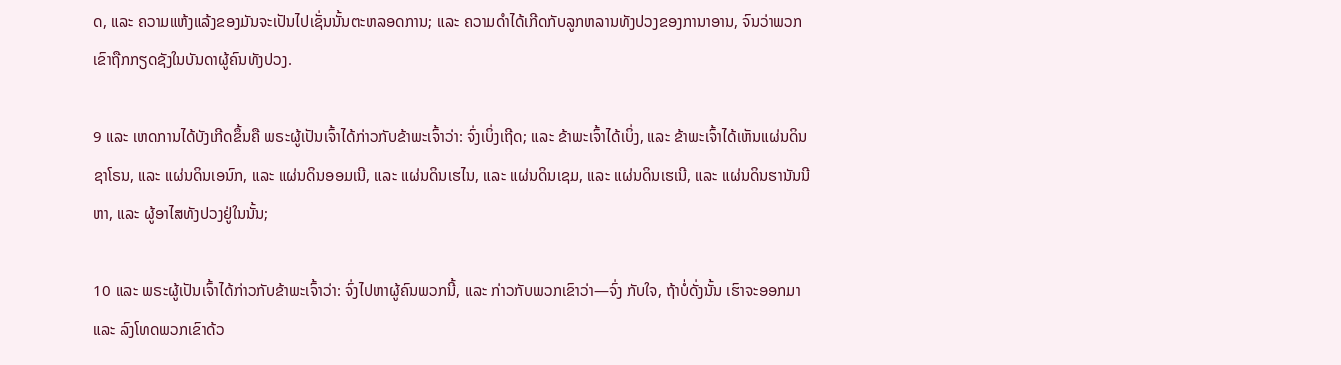ດ, ແລະ ຄວາມແຫ້ງແລ້ງຂອງມັນຈະເປັນໄປເຊັ່ນນັ້ນຕະຫລອດການ; ແລະ ຄວາມດຳໄດ້ເກີດກັບລູກຫລານທັງປວງຂອງການາອານ, ຈົນວ່າພວກເຂົາຖືກກຽດຊັງໃນບັນດາຜູ້ຄົນທັງປວງ.

9 ແລະ ເຫດການໄດ້ບັງເກີດຂຶ້ນຄື ພຣະຜູ້ເປັນເຈົ້າໄດ້ກ່າວກັບຂ້າພະເຈົ້າວ່າ: ຈົ່ງເບິ່ງເຖີດ; ແລະ ຂ້າພະເຈົ້າໄດ້ເບິ່ງ, ແລະ ຂ້າພະເຈົ້າໄດ້ເຫັນແຜ່ນດິນຊາໂຣນ, ແລະ ແຜ່ນດິນເອນົກ, ແລະ ແຜ່ນດິນອອມເນີ, ແລະ ແຜ່ນດິນເຮໄນ, ແລະ ແຜ່ນດິນເຊມ, ແລະ ແຜ່ນດິນເຮເນີ, ແລະ ແຜ່ນດິນຮານັນນີຫາ, ແລະ ຜູ້ອາໄສທັງປວງຢູ່ໃນນັ້ນ;

10 ແລະ ພຣະຜູ້ເປັນເຈົ້າໄດ້ກ່າວກັບຂ້າພະເຈົ້າວ່າ: ຈົ່ງໄປຫາຜູ້ຄົນພວກນີ້, ແລະ ກ່າວກັບພວກເຂົາວ່າ—ຈົ່ງ ກັບໃຈ, ຖ້າບໍ່ດັ່ງນັ້ນ ເຮົາຈະອອກມາ ແລະ ລົງໂທດພວກເຂົາດ້ວ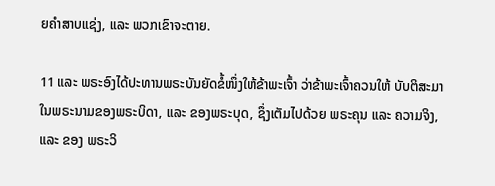ຍຄຳສາບແຊ່ງ, ແລະ ພວກເຂົາຈະຕາຍ.

11 ແລະ ພຣະອົງໄດ້ປະທານພຣະບັນຍັດຂໍ້ໜຶ່ງໃຫ້ຂ້າພະເຈົ້າ ວ່າຂ້າພະເຈົ້າຄວນໃຫ້ ບັບຕິສະມາໃນພຣະນາມຂອງພຣະບິດາ, ແລະ ຂອງພຣະບຸດ, ຊຶ່ງເຕັມໄປດ້ວຍ ພຣະຄຸນ ແລະ ຄວາມຈິງ, ແລະ ຂອງ ພຣະວິ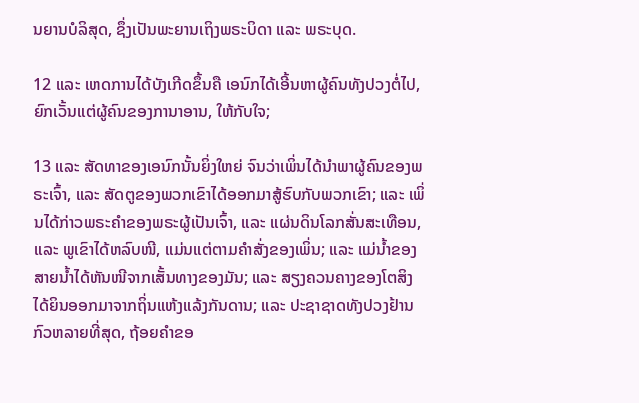ນຍານບໍລິສຸດ, ຊຶ່ງເປັນພະຍານເຖິງພຣະບິດາ ແລະ ພຣະບຸດ.

12 ແລະ ເຫດການໄດ້ບັງເກີດຂຶ້ນຄື ເອນົກໄດ້ເອີ້ນຫາຜູ້ຄົນທັງປວງຕໍ່ໄປ, ຍົກເວັ້ນແຕ່ຜູ້ຄົນຂອງການາອານ, ໃຫ້ກັບໃຈ;

13 ແລະ ສັດທາຂອງເອນົກນັ້ນຍິ່ງໃຫຍ່ ຈົນວ່າເພິ່ນໄດ້ນຳພາຜູ້ຄົນຂອງພຣະເຈົ້າ, ແລະ ສັດຕູຂອງພວກເຂົາໄດ້ອອກມາສູ້ຮົບກັບພວກເຂົາ; ແລະ ເພິ່ນໄດ້ກ່າວພຣະຄຳຂອງພຣະຜູ້ເປັນເຈົ້າ, ແລະ ແຜ່ນດິນໂລກສັ່ນສະເທືອນ, ແລະ ພູເຂົາໄດ້ຫລົບໜີ, ແມ່ນແຕ່ຕາມຄຳສັ່ງຂອງເພິ່ນ; ແລະ ແມ່ນ້ຳຂອງສາຍນ້ຳໄດ້ຫັນໜີຈາກເສັ້ນທາງຂອງມັນ; ແລະ ສຽງຄວນຄາງຂອງໂຕສິງໄດ້ຍິນອອກມາຈາກຖິ່ນແຫ້ງແລ້ງກັນດານ; ແລະ ປະຊາຊາດທັງປວງຢ້ານກົວຫລາຍທີ່ສຸດ, ຖ້ອຍຄຳຂອ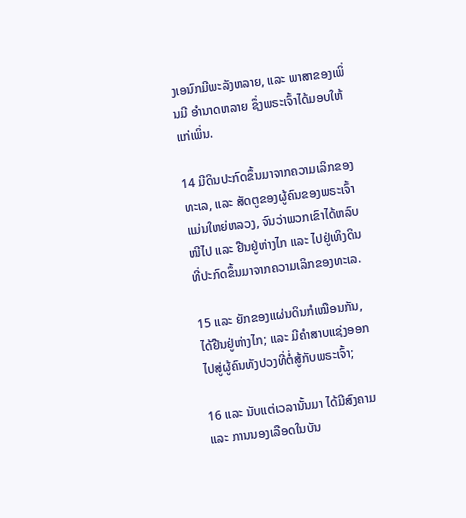ງເອນົກມີພະລັງຫລາຍ, ແລະ ພາສາຂອງເພິ່ນມີ ອຳນາດຫລາຍ ຊຶ່ງພຣະເຈົ້າໄດ້ມອບໃຫ້ແກ່ເພິ່ນ.

14 ມີດິນປະກົດຂຶ້ນມາຈາກຄວາມເລິກຂອງທະເລ, ແລະ ສັດຕູຂອງຜູ້ຄົນຂອງພຣະເຈົ້າແມ່ນໃຫຍ່ຫລວງ, ຈົນວ່າພວກເຂົາໄດ້ຫລົບໜີໄປ ແລະ ຢືນຢູ່ຫ່າງໄກ ແລະ ໄປຢູ່ເທິງດິນທີ່ປະກົດຂຶ້ນມາຈາກຄວາມເລິກຂອງທະເລ.

15 ແລະ ຍັກຂອງແຜ່ນດິນກໍເໝືອນກັນ, ໄດ້ຢືນຢູ່ຫ່າງໄກ; ແລະ ມີຄຳສາບແຊ່ງອອກໄປສູ່ຜູ້ຄົນທັງປວງທີ່ຕໍ່ສູ້ກັບພຣະເຈົ້າ;

16 ແລະ ນັບແຕ່ເວລານັ້ນມາ ໄດ້ມີສົງຄາມ ແລະ ການນອງເລືອດໃນບັນ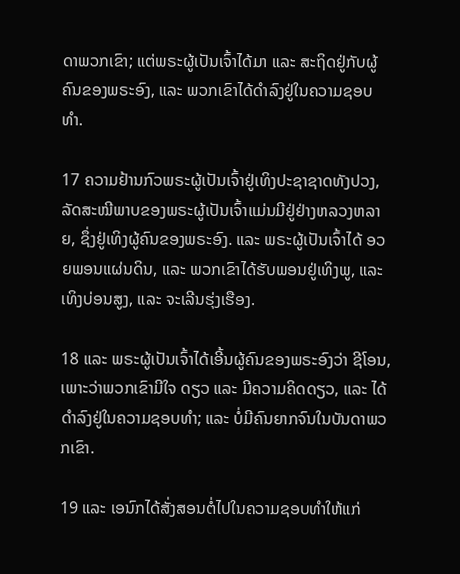ດາພວກເຂົາ; ແຕ່ພຣະຜູ້ເປັນເຈົ້າໄດ້ມາ ແລະ ສະຖິດຢູ່ກັບຜູ້ຄົນຂອງພຣະອົງ, ແລະ ພວກເຂົາໄດ້ດຳລົງຢູ່ໃນຄວາມຊອບທຳ.

17 ຄວາມຢ້ານກົວພຣະຜູ້ເປັນເຈົ້າຢູ່ເທິງປະຊາຊາດທັງປວງ, ລັດສະໝີພາບຂອງພຣະຜູ້ເປັນເຈົ້າແມ່ນມີຢູ່ຢ່າງຫລວງຫລາຍ, ຊຶ່ງຢູ່ເທິງຜູ້ຄົນຂອງພຣະອົງ. ແລະ ພຣະຜູ້ເປັນເຈົ້າໄດ້ ອວຍພອນແຜ່ນດິນ, ແລະ ພວກເຂົາໄດ້ຮັບພອນຢູ່ເທິງພູ, ແລະ ເທິງບ່ອນສູງ, ແລະ ຈະເລີນຮຸ່ງເຮືອງ.

18 ແລະ ພຣະຜູ້ເປັນເຈົ້າໄດ້ເອີ້ນຜູ້ຄົນຂອງພຣະອົງວ່າ ຊີໂອນ, ເພາະວ່າພວກເຂົາມີໃຈ ດຽວ ແລະ ມີຄວາມຄິດດຽວ, ແລະ ໄດ້ດຳລົງຢູ່ໃນຄວາມຊອບທຳ; ແລະ ບໍ່ມີຄົນຍາກຈົນໃນບັນດາພວກເຂົາ.

19 ແລະ ເອນົກໄດ້ສັ່ງສອນຕໍ່ໄປໃນຄວາມຊອບທຳໃຫ້ແກ່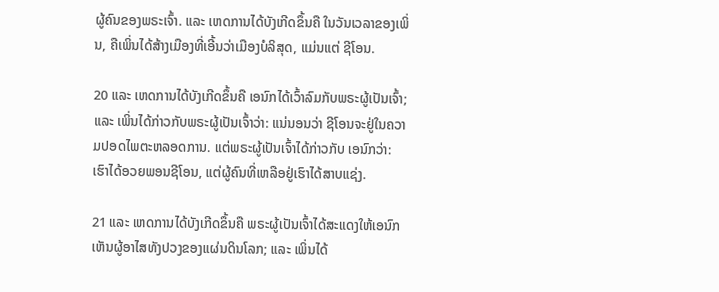ຜູ້ຄົນຂອງພຣະເຈົ້າ. ແລະ ເຫດການໄດ້ບັງເກີດຂຶ້ນຄື ໃນວັນເວລາຂອງເພິ່ນ, ຄືເພິ່ນໄດ້ສ້າງເມືອງທີ່ເອີ້ນວ່າເມືອງບໍລິສຸດ, ແມ່ນແຕ່ ຊີໂອນ.

20 ແລະ ເຫດການໄດ້ບັງເກີດຂຶ້ນຄື ເອນົກໄດ້ເວົ້າລົມກັບພຣະຜູ້ເປັນເຈົ້າ; ແລະ ເພິ່ນໄດ້ກ່າວກັບພຣະຜູ້ເປັນເຈົ້າວ່າ: ແນ່ນອນວ່າ ຊີໂອນຈະຢູ່ໃນຄວາມປອດໄພຕະຫລອດການ. ແຕ່ພຣະຜູ້ເປັນເຈົ້າໄດ້ກ່າວກັບ ເອນົກວ່າ: ເຮົາໄດ້ອວຍພອນຊີໂອນ, ແຕ່ຜູ້ຄົນທີ່ເຫລືອຢູ່ເຮົາໄດ້ສາບແຊ່ງ.

21 ແລະ ເຫດການໄດ້ບັງເກີດຂຶ້ນຄື ພຣະຜູ້ເປັນເຈົ້າໄດ້ສະແດງໃຫ້ເອນົກເຫັນຜູ້ອາໄສທັງປວງຂອງແຜ່ນດິນໂລກ; ແລະ ເພິ່ນໄດ້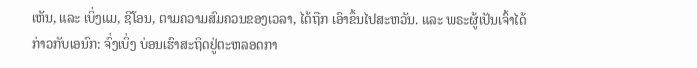ເຫັນ, ແລະ ເບິ່ງແມ, ຊີໂອນ, ຕາມຄວາມສົມຄວນຂອງເວລາ, ໄດ້ຖືກ ເອົາຂຶ້ນໄປສະຫວັນ. ແລະ ພຣະຜູ້ເປັນເຈົ້າໄດ້ກ່າວກັບເອນົກ: ຈົ່ງເບິ່ງ ບ່ອນເຮົາສະຖິດຢູ່ຕະຫລອດກາ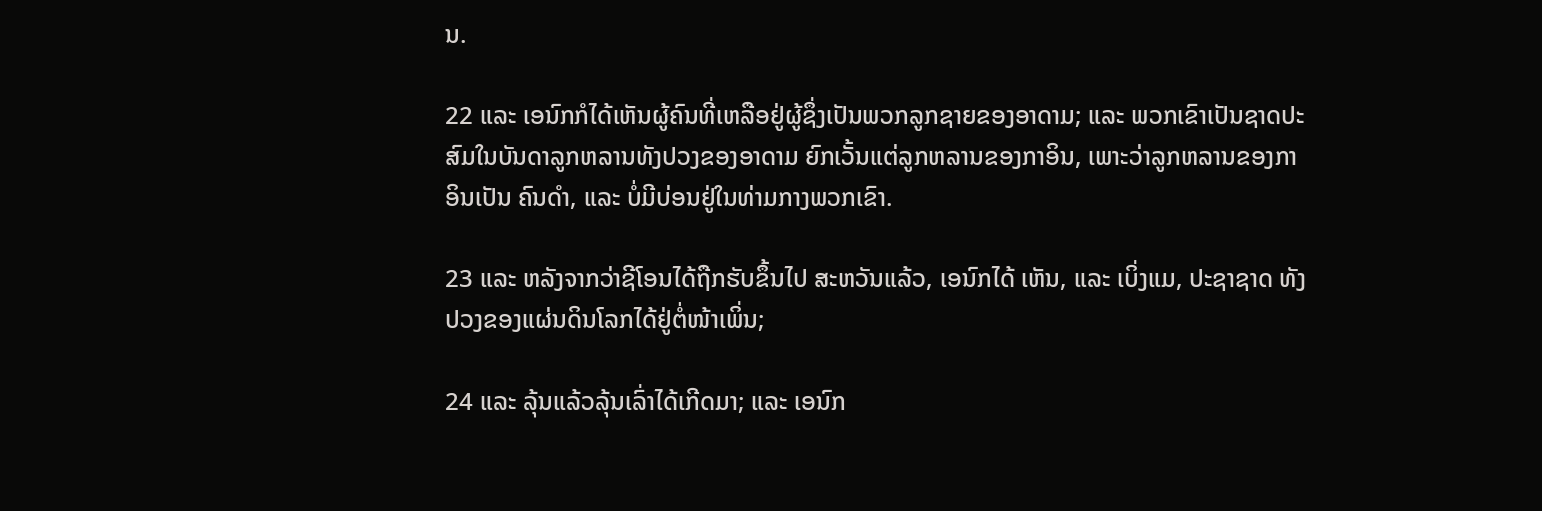ນ.

22 ແລະ ເອນົກກໍໄດ້ເຫັນຜູ້ຄົນທີ່ເຫລືອຢູ່ຜູ້ຊຶ່ງເປັນພວກລູກຊາຍຂອງອາດາມ; ແລະ ພວກເຂົາເປັນຊາດປະສົມໃນບັນດາລູກຫລານທັງປວງຂອງອາດາມ ຍົກເວັ້ນແຕ່ລູກຫລານຂອງກາອິນ, ເພາະວ່າລູກຫລານຂອງກາອິນເປັນ ຄົນດຳ, ແລະ ບໍ່ມີບ່ອນຢູ່ໃນທ່າມກາງພວກເຂົາ.

23 ແລະ ຫລັງຈາກວ່າຊີໂອນໄດ້ຖືກຮັບຂຶ້ນໄປ ສະຫວັນແລ້ວ, ເອນົກໄດ້ ເຫັນ, ແລະ ເບິ່ງແມ, ປະຊາຊາດ ທັງປວງຂອງແຜ່ນດິນໂລກໄດ້ຢູ່ຕໍ່ໜ້າເພິ່ນ;

24 ແລະ ລຸ້ນແລ້ວລຸ້ນເລົ່າໄດ້ເກີດມາ; ແລະ ເອນົກ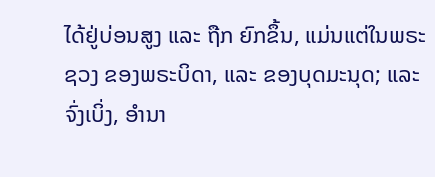ໄດ້ຢູ່ບ່ອນສູງ ແລະ ຖືກ ຍົກຂຶ້ນ, ແມ່ນແຕ່ໃນພຣະຊວງ ຂອງພຣະບິດາ, ແລະ ຂອງບຸດມະນຸດ; ແລະ ຈົ່ງເບິ່ງ, ອຳນາ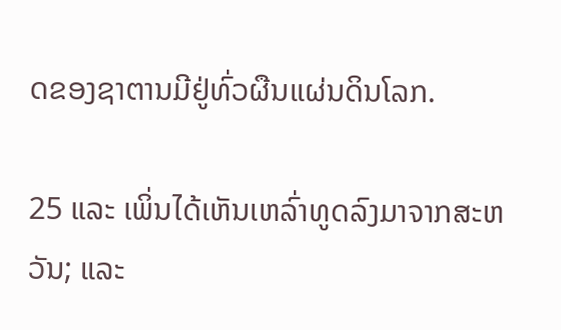ດຂອງຊາຕານມີຢູ່ທົ່ວຜືນແຜ່ນດິນໂລກ.

25 ແລະ ເພິ່ນໄດ້ເຫັນເຫລົ່າທູດລົງມາຈາກສະຫວັນ; ແລະ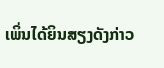ເພິ່ນໄດ້ຍິນສຽງດັງກ່າວ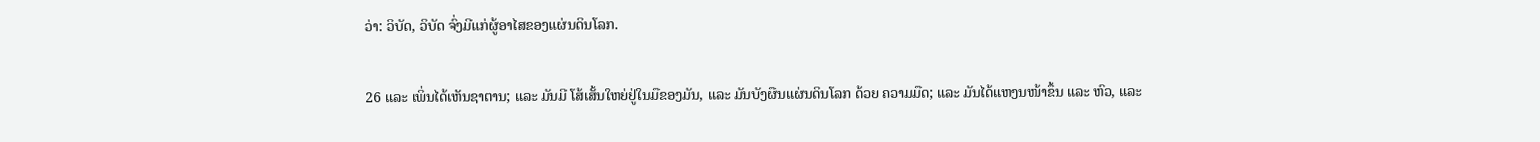ວ່າ: ວິບັດ, ວິບັດ ຈົ່ງມີແກ່ຜູ້ອາໄສຂອງແຜ່ນດິນໂລກ.

26 ແລະ ເພິ່ນໄດ້ເຫັນຊາຕານ; ແລະ ມັນມີ ໂສ້ເສັ້ນໃຫຍ່ຢູ່ໃນມືຂອງມັນ, ແລະ ມັນບັງຜືນແຜ່ນດິນໂລກ ດ້ວຍ ຄວາມມືດ; ແລະ ມັນໄດ້ແຫງນໜ້າຂຶ້ນ ແລະ ຫົວ, ແລະ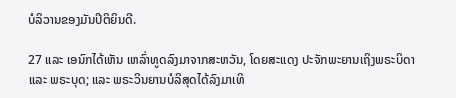ບໍລິວານຂອງມັນປິຕິຍິນດີ.

27 ແລະ ເອນົກໄດ້ເຫັນ ເຫລົ່າທູດລົງມາຈາກສະຫວັນ, ໂດຍສະແດງ ປະຈັກພະຍານເຖິງພຣະບິດາ ແລະ ພຣະບຸດ; ແລະ ພຣະວິນຍານບໍລິສຸດໄດ້ລົງມາເທິ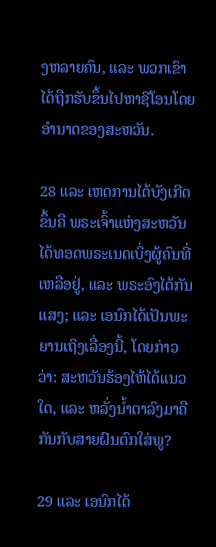ງຫລາຍຄົນ, ແລະ ພວກເຂົາໄດ້ຖືກຮັບຂຶ້ນໄປຫາຊີໂອນໂດຍອຳນາດຂອງສະຫວັນ.

28 ແລະ ເຫດການໄດ້ບັງເກີດຂຶ້ນຄື ພຣະເຈົ້າແຫ່ງສະຫວັນໄດ້ທອດພຣະເນດເບິ່ງຜູ້ຄົນທີ່ເຫລືອຢູ່, ແລະ ພຣະອົງໄດ້ກັນແສງ; ແລະ ເອນົກໄດ້ເປັນພະຍານເຖິງເລື່ອງນີ້, ໂດຍກ່າວວ່າ: ສະຫວັນຮ້ອງໄຫ້ໄດ້ແນວໃດ, ແລະ ຫລັ່ງນ້ຳຕາລົງມາຄືກັນກັບສາຍຝົນຕົກໃສ່ພູ?

29 ແລະ ເອນົກໄດ້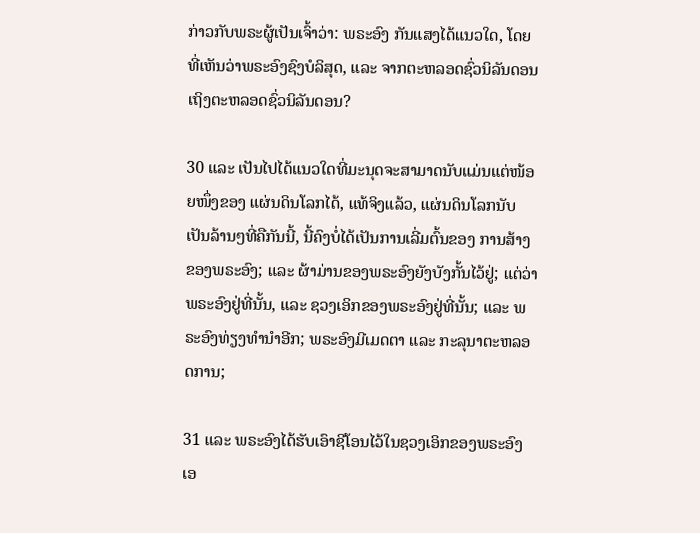ກ່າວກັບພຣະຜູ້ເປັນເຈົ້າວ່າ: ພຣະອົງ ກັນແສງໄດ້ແນວໃດ, ໂດຍທີ່ເຫັນວ່າພຣະອົງຊົງບໍລິສຸດ, ແລະ ຈາກຕະຫລອດຊົ່ວນິລັນດອນເຖິງຕະຫລອດຊົ່ວນິລັນດອນ?

30 ແລະ ເປັນໄປໄດ້ແນວໃດທີ່ມະນຸດຈະສາມາດນັບແມ່ນແຕ່ໜ້ອຍໜຶ່ງຂອງ ແຜ່ນດິນໂລກໄດ້, ແທ້ຈິງແລ້ວ, ແຜ່ນດິນໂລກນັບເປັນລ້ານໆທີ່ຄືກັນນີ້, ນີ້ຄົງບໍ່ໄດ້ເປັນການເລີ່ມຕົ້ນຂອງ ການສ້າງຂອງພຣະອົງ; ແລະ ຜ້າມ່ານຂອງພຣະອົງຍັງບັງກັ້ນໄວ້ຢູ່; ແຕ່ວ່າພຣະອົງຢູ່ທີ່ນັ້ນ, ແລະ ຊວງເອິກຂອງພຣະອົງຢູ່ທີ່ນັ້ນ; ແລະ ພຣະອົງທ່ຽງທຳນຳອີກ; ພຣະອົງມີເມດຕາ ແລະ ກະລຸນາຕະຫລອດການ;

31 ແລະ ພຣະອົງໄດ້ຮັບເອົາຊີໂອນໄວ້ໃນຊວງເອິກຂອງພຣະອົງເອ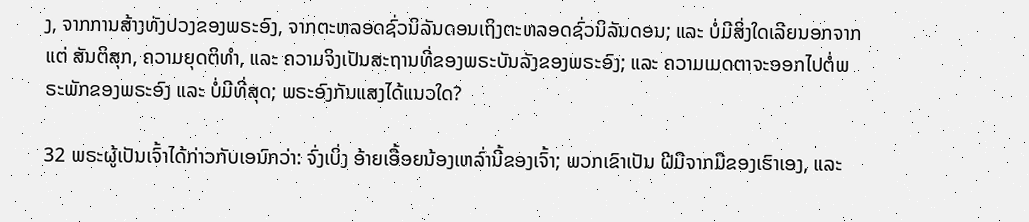ງ, ຈາກການສ້າງທັງປວງຂອງພຣະອົງ, ຈາກຕະຫລອດຊົ່ວນິລັນດອນເຖິງຕະຫລອດຊົ່ວນິລັນດອນ; ແລະ ບໍ່ມີສິ່ງໃດເລີຍນອກຈາກແຕ່ ສັນຕິສຸກ, ຄວາມຍຸດຕິທຳ, ແລະ ຄວາມຈິງເປັນສະຖານທີ່ຂອງພຣະບັນລັງຂອງພຣະອົງ; ແລະ ຄວາມເມດຕາຈະອອກໄປຕໍ່ພຣະພັກຂອງພຣະອົງ ແລະ ບໍ່ມີທີ່ສຸດ; ພຣະອົງກັນແສງໄດ້ແນວໃດ?

32 ພຣະຜູ້ເປັນເຈົ້າໄດ້ກ່າວກັບເອນົກວ່າ: ຈົ່ງເບິ່ງ ອ້າຍເອື້ອຍນ້ອງເຫລົ່ານີ້ຂອງເຈົ້າ; ພວກເຂົາເປັນ ຝີມືຈາກມືຂອງເຮົາເອງ, ແລະ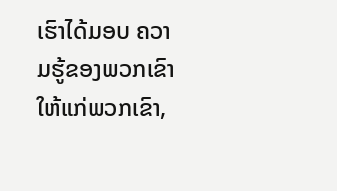ເຮົາໄດ້ມອບ ຄວາມຮູ້ຂອງພວກເຂົາໃຫ້ແກ່ພວກເຂົາ,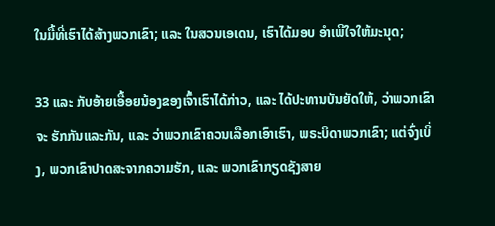ໃນມື້ທີ່ເຮົາໄດ້ສ້າງພວກເຂົາ; ແລະ ໃນສວນເອເດນ, ເຮົາໄດ້ມອບ ອຳເພີໃຈໃຫ້ມະນຸດ;

33 ແລະ ກັບອ້າຍເອື້ອຍນ້ອງຂອງເຈົ້າເຮົາໄດ້ກ່າວ, ແລະ ໄດ້ປະທານບັນຍັດໃຫ້, ວ່າພວກເຂົາຈະ ຮັກກັນແລະກັນ, ແລະ ວ່າພວກເຂົາຄວນເລືອກເອົາເຮົາ, ພຣະບິດາພວກເຂົາ; ແຕ່ຈົ່ງເບິ່ງ, ພວກເຂົາປາດສະຈາກຄວາມຮັກ, ແລະ ພວກເຂົາກຽດຊັງສາຍ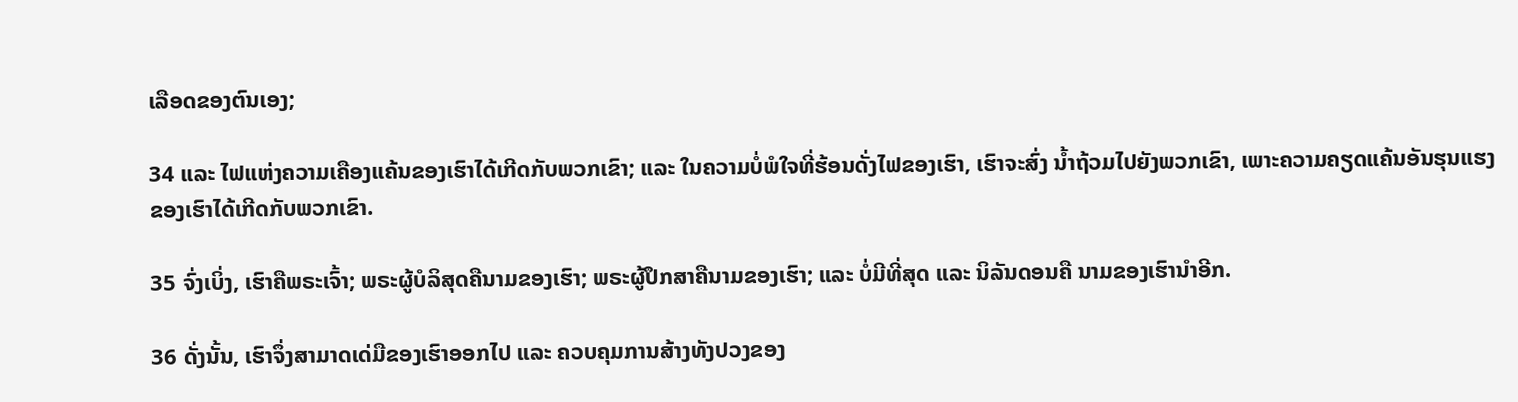ເລືອດຂອງຕົນເອງ;

34 ແລະ ໄຟແຫ່ງຄວາມເຄືອງແຄ້ນຂອງເຮົາໄດ້ເກີດກັບພວກເຂົາ; ແລະ ໃນຄວາມບໍ່ພໍໃຈທີ່ຮ້ອນດັ່ງໄຟຂອງເຮົາ, ເຮົາຈະສົ່ງ ນ້ຳຖ້ວມໄປຍັງພວກເຂົາ, ເພາະຄວາມຄຽດແຄ້ນອັນຮຸນແຮງຂອງເຮົາໄດ້ເກີດກັບພວກເຂົາ.

35 ຈົ່ງເບິ່ງ, ເຮົາຄືພຣະເຈົ້າ; ພຣະຜູ້ບໍລິສຸດຄືນາມຂອງເຮົາ; ພຣະຜູ້ປຶກສາຄືນາມຂອງເຮົາ; ແລະ ບໍ່ມີທີ່ສຸດ ແລະ ນິລັນດອນຄື ນາມຂອງເຮົານຳອີກ.

36 ດັ່ງນັ້ນ, ເຮົາຈຶ່ງສາມາດເດ່ມືຂອງເຮົາອອກໄປ ແລະ ຄວບຄຸມການສ້າງທັງປວງຂອງ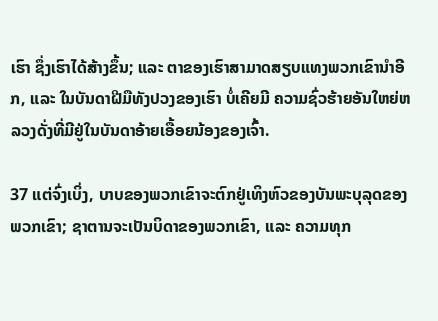ເຮົາ ຊຶ່ງເຮົາໄດ້ສ້າງຂຶ້ນ; ແລະ ຕາຂອງເຮົາສາມາດສຽບແທງພວກເຂົານຳອີກ, ແລະ ໃນບັນດາຝີມືທັງປວງຂອງເຮົາ ບໍ່ເຄີຍມີ ຄວາມຊົ່ວຮ້າຍອັນໃຫຍ່ຫລວງດັ່ງທີ່ມີຢູ່ໃນບັນດາອ້າຍເອື້ອຍນ້ອງຂອງເຈົ້າ.

37 ແຕ່ຈົ່ງເບິ່ງ, ບາບຂອງພວກເຂົາຈະຕົກຢູ່ເທິງຫົວຂອງບັນພະບຸລຸດຂອງພວກເຂົາ; ຊາຕານຈະເປັນບິດາຂອງພວກເຂົາ, ແລະ ຄວາມທຸກ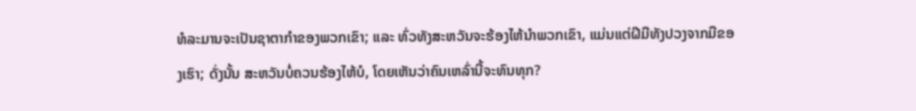ທໍລະມານຈະເປັນຊາຕາກຳຂອງພວກເຂົາ; ແລະ ທົ່ວທັງສະຫວັນຈະຮ້ອງໄຫ້ນຳພວກເຂົາ, ແມ່ນແຕ່ຝີມືທັງປວງຈາກມືຂອງເຮົາ; ດັ່ງນັ້ນ ສະຫວັນບໍ່ຄວນຮ້ອງໄຫ້ບໍ, ໂດຍເຫັນວ່າຄົນເຫລົ່ານີ້ຈະທົນທຸກ?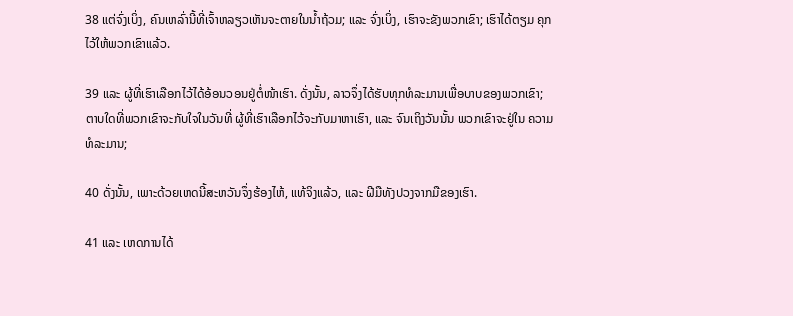38 ແຕ່ຈົ່ງເບິ່ງ, ຄົນເຫລົ່ານີ້ທີ່ເຈົ້າຫລຽວເຫັນຈະຕາຍໃນນ້ຳຖ້ວມ; ແລະ ຈົ່ງເບິ່ງ, ເຮົາຈະຂັງພວກເຂົາ; ເຮົາໄດ້ຕຽມ ຄຸກໄວ້ໃຫ້ພວກເຂົາແລ້ວ.

39 ແລະ ຜູ້ທີ່ເຮົາເລືອກໄວ້ໄດ້ອ້ອນວອນຢູ່ຕໍ່ໜ້າເຮົາ. ດັ່ງນັ້ນ, ລາວຈຶ່ງໄດ້ຮັບທຸກທໍລະມານເພື່ອບາບຂອງພວກເຂົາ; ຕາບໃດທີ່ພວກເຂົາຈະກັບໃຈໃນວັນທີ່ ຜູ້ທີ່ເຮົາເລືອກໄວ້ຈະກັບມາຫາເຮົາ, ແລະ ຈົນເຖິງວັນນັ້ນ ພວກເຂົາຈະຢູ່ໃນ ຄວາມທໍລະມານ;

40 ດັ່ງນັ້ນ, ເພາະດ້ວຍເຫດນີ້ສະຫວັນຈຶ່ງຮ້ອງໄຫ້, ແທ້ຈິງແລ້ວ, ແລະ ຝີມືທັງປວງຈາກມືຂອງເຮົາ.

41 ແລະ ເຫດການໄດ້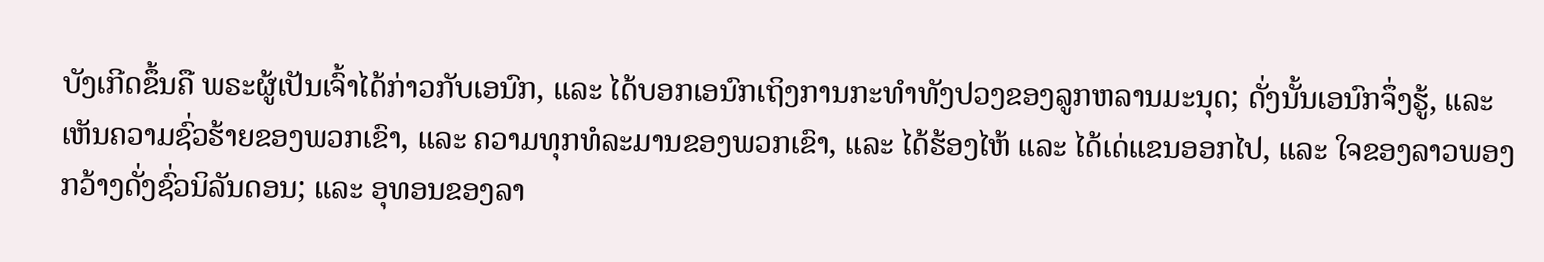ບັງເກີດຂຶ້ນຄື ພຣະຜູ້ເປັນເຈົ້າໄດ້ກ່າວກັບເອນົກ, ແລະ ໄດ້ບອກເອນົກເຖິງການກະທຳທັງປວງຂອງລູກຫລານມະນຸດ; ດັ່ງນັ້ນເອນົກຈຶ່ງຮູ້, ແລະ ເຫັນຄວາມຊົ່ວຮ້າຍຂອງພວກເຂົາ, ແລະ ຄວາມທຸກທໍລະມານຂອງພວກເຂົາ, ແລະ ໄດ້ຮ້ອງໄຫ້ ແລະ ໄດ້ເດ່ແຂນອອກໄປ, ແລະ ໃຈຂອງລາວພອງກວ້າງດັ່ງຊົ່ວນິລັນດອນ; ແລະ ອຸທອນຂອງລາ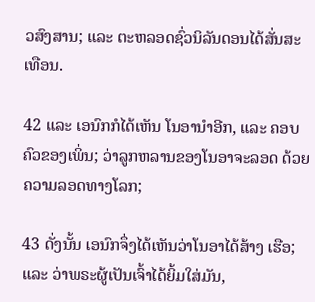ວສົງສານ; ແລະ ຕະຫລອດຊົ່ວນິລັນດອນໄດ້ສັ່ນສະເທືອນ.

42 ແລະ ເອນົກກໍໄດ້ເຫັນ ໂນອານຳອີກ, ແລະ ຄອບຄົວຂອງເພິ່ນ; ວ່າລູກຫລານຂອງໂນອາຈະລອດ ດ້ວຍຄວາມລອດທາງໂລກ;

43 ດັ່ງນັ້ນ ເອນົກຈຶ່ງໄດ້ເຫັນວ່າໂນອາໄດ້ສ້າງ ເຮືອ; ແລະ ວ່າພຣະຜູ້ເປັນເຈົ້າໄດ້ຍິ້ມໃສ່ມັນ,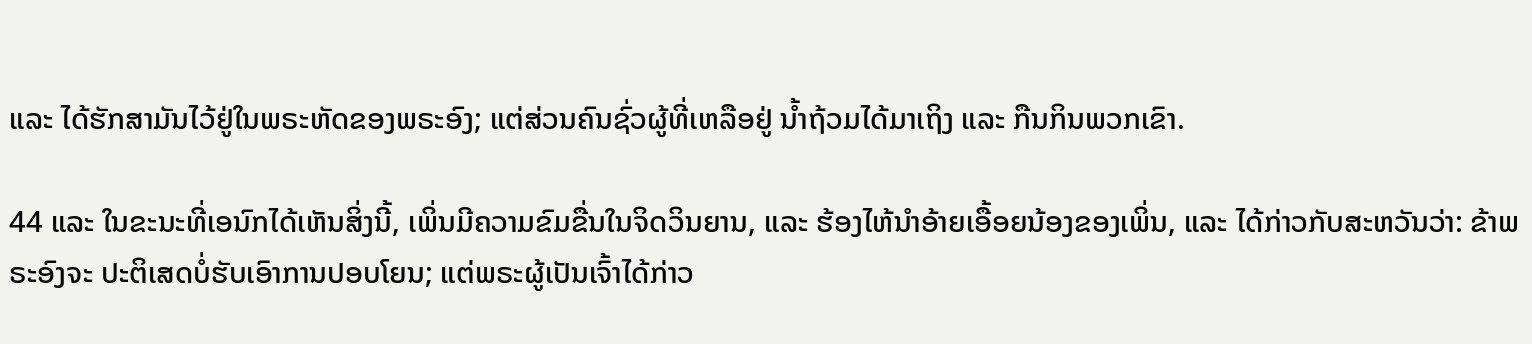ແລະ ໄດ້ຮັກສາມັນໄວ້ຢູ່ໃນພຣະຫັດຂອງພຣະອົງ; ແຕ່ສ່ວນຄົນຊົ່ວຜູ້ທີ່ເຫລືອຢູ່ ນ້ຳຖ້ວມໄດ້ມາເຖິງ ແລະ ກືນກິນພວກເຂົາ.

44 ແລະ ໃນຂະນະທີ່ເອນົກໄດ້ເຫັນສິ່ງນີ້, ເພິ່ນມີຄວາມຂົມຂື່ນໃນຈິດວິນຍານ, ແລະ ຮ້ອງໄຫ້ນຳອ້າຍເອື້ອຍນ້ອງຂອງເພິ່ນ, ແລະ ໄດ້ກ່າວກັບສະຫວັນວ່າ: ຂ້າພຣະອົງຈະ ປະຕິເສດບໍ່ຮັບເອົາການປອບໂຍນ; ແຕ່ພຣະຜູ້ເປັນເຈົ້າໄດ້ກ່າວ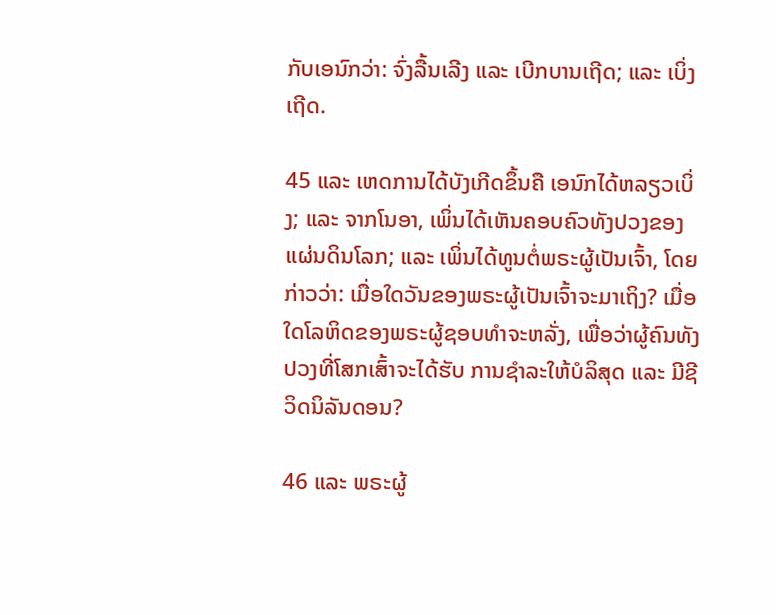ກັບເອນົກວ່າ: ຈົ່ງລື້ນເລີງ ແລະ ເບີກບານເຖີດ; ແລະ ເບິ່ງເຖີດ.

45 ແລະ ເຫດການໄດ້ບັງເກີດຂຶ້ນຄື ເອນົກໄດ້ຫລຽວເບິ່ງ; ແລະ ຈາກໂນອາ, ເພິ່ນໄດ້ເຫັນຄອບຄົວທັງປວງຂອງແຜ່ນດິນໂລກ; ແລະ ເພິ່ນໄດ້ທູນຕໍ່ພຣະຜູ້ເປັນເຈົ້າ, ໂດຍກ່າວວ່າ: ເມື່ອໃດວັນຂອງພຣະຜູ້ເປັນເຈົ້າຈະມາເຖິງ? ເມື່ອໃດໂລຫິດຂອງພຣະຜູ້ຊອບທຳຈະຫລັ່ງ, ເພື່ອວ່າຜູ້ຄົນທັງປວງທີ່ໂສກເສົ້າຈະໄດ້ຮັບ ການຊຳລະໃຫ້ບໍລິສຸດ ແລະ ມີຊີວິດນິລັນດອນ?

46 ແລະ ພຣະຜູ້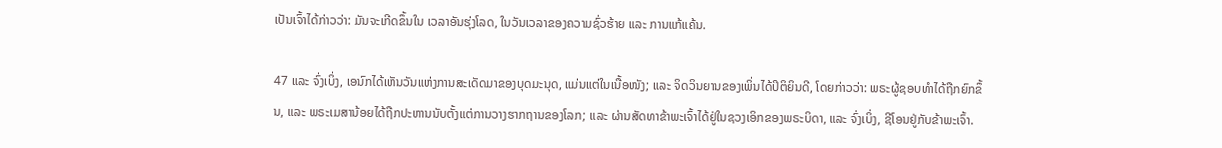ເປັນເຈົ້າໄດ້ກ່າວວ່າ: ມັນຈະເກີດຂຶ້ນໃນ ເວລາອັນຮຸ່ງໂລດ, ໃນວັນເວລາຂອງຄວາມຊົ່ວຮ້າຍ ແລະ ການແກ້ແຄ້ນ.

47 ແລະ ຈົ່ງເບິ່ງ, ເອນົກໄດ້ເຫັນວັນແຫ່ງການສະເດັດມາຂອງບຸດມະນຸດ, ແມ່ນແຕ່ໃນເນື້ອໜັງ; ແລະ ຈິດວິນຍານຂອງເພິ່ນໄດ້ປິຕິຍິນດີ, ໂດຍກ່າວວ່າ: ພຣະຜູ້ຊອບທຳໄດ້ຖືກຍົກຂຶ້ນ, ແລະ ພຣະເມສານ້ອຍໄດ້ຖືກປະຫານນັບຕັ້ງແຕ່ການວາງຮາກຖານຂອງໂລກ; ແລະ ຜ່ານສັດທາຂ້າພະເຈົ້າໄດ້ຢູ່ໃນຊວງເອິກຂອງພຣະບິດາ, ແລະ ຈົ່ງເບິ່ງ, ຊີໂອນຢູ່ກັບຂ້າພະເຈົ້າ.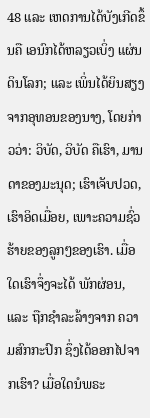48 ແລະ ເຫດການໄດ້ບັງເກີດຂຶ້ນຄື ເອນົກໄດ້ຫລຽວເບິ່ງ ແຜ່ນດິນໂລກ; ແລະ ເພິ່ນໄດ້ຍິນສຽງຈາກອຸທອນຂອງນາງ, ໂດຍກ່າວວ່າ: ວິບັດ, ວິບັດ ຄືເຮົາ, ມານດາຂອງມະນຸດ; ເຮົາເຈັບປວດ, ເຮົາອິດເມື່ອຍ, ເພາະຄວາມຊົ່ວຮ້າຍຂອງລູກໆຂອງເຮົາ. ເມື່ອໃດເຮົາຈຶ່ງຈະໄດ້ ພັກຜ່ອນ, ແລະ ຖືກຊຳລະລ້າງຈາກ ຄວາມສົກກະປົກ ຊຶ່ງໄດ້ອອກໄປຈາກເຮົາ? ເມື່ອໃດນໍພຣະ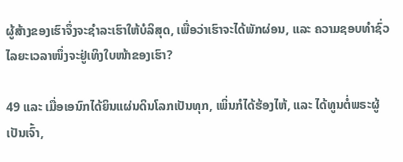ຜູ້ສ້າງຂອງເຮົາຈຶ່ງຈະຊຳລະເຮົາໃຫ້ບໍລິສຸດ, ເພື່ອວ່າເຮົາຈະໄດ້ພັກຜ່ອນ, ແລະ ຄວາມຊອບທຳຊົ່ວໄລຍະເວລາໜຶ່ງຈະຢູ່ເທິງໃບໜ້າຂອງເຮົາ?

49 ແລະ ເມື່ອເອນົກໄດ້ຍິນແຜ່ນດິນໂລກເປັນທຸກ, ເພິ່ນກໍໄດ້ຮ້ອງໄຫ້, ແລະ ໄດ້ທູນຕໍ່ພຣະຜູ້ເປັນເຈົ້າ,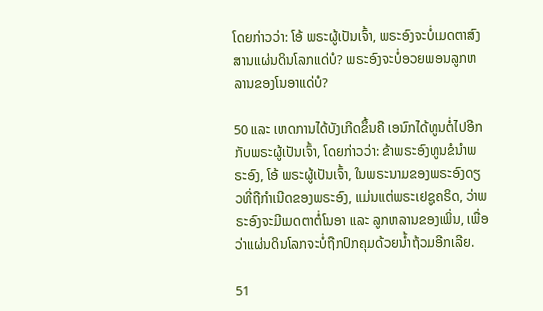ໂດຍກ່າວວ່າ: ໂອ້ ພຣະຜູ້ເປັນເຈົ້າ, ພຣະອົງຈະບໍ່ເມດຕາສົງສານແຜ່ນດິນໂລກແດ່ບໍ? ພຣະອົງຈະບໍ່ອວຍພອນລູກຫລານຂອງໂນອາແດ່ບໍ?

50 ແລະ ເຫດການໄດ້ບັງເກີດຂຶ້ນຄື ເອນົກໄດ້ທູນຕໍ່ໄປອີກກັບພຣະຜູ້ເປັນເຈົ້າ, ໂດຍກ່າວວ່າ: ຂ້າພຣະອົງທູນຂໍນຳພຣະອົງ, ໂອ້ ພຣະຜູ້ເປັນເຈົ້າ, ໃນພຣະນາມຂອງພຣະອົງດຽວທີ່ຖືກຳເນີດຂອງພຣະອົງ, ແມ່ນແຕ່ພຣະເຢຊູຄຣິດ, ວ່າພຣະອົງຈະມີເມດຕາຕໍ່ໂນອາ ແລະ ລູກຫລານຂອງເພິ່ນ, ເພື່ອວ່າແຜ່ນດິນໂລກຈະບໍ່ຖືກປົກຄຸມດ້ວຍນ້ຳຖ້ວມອີກເລີຍ.

51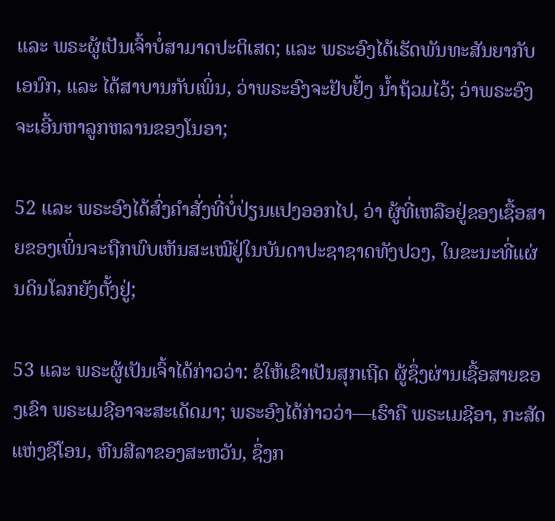ແລະ ພຣະຜູ້ເປັນເຈົ້າບໍ່ສາມາດປະຕິເສດ; ແລະ ພຣະອົງໄດ້ເຮັດພັນທະສັນຍາກັບເອນົກ, ແລະ ໄດ້ສາບານກັບເພິ່ນ, ວ່າພຣະອົງຈະຢັບຢັ້ງ ນ້ຳຖ້ວມໄວ້; ວ່າພຣະອົງຈະເອີ້ນຫາລູກຫລານຂອງໂນອາ;

52 ແລະ ພຣະອົງໄດ້ສົ່ງຄຳສັ່ງທີ່ບໍ່ປ່ຽນແປງອອກໄປ, ວ່າ ຜູ້ທີ່ເຫລືອຢູ່ຂອງເຊື້ອສາຍຂອງເພິ່ນຈະຖືກພົບເຫັນສະເໝີຢູ່ໃນບັນດາປະຊາຊາດທັງປວງ, ໃນຂະນະທີ່ແຜ່ນດິນໂລກຍັງຕັ້ງຢູ່;

53 ແລະ ພຣະຜູ້ເປັນເຈົ້າໄດ້ກ່າວວ່າ: ຂໍໃຫ້ເຂົາເປັນສຸກເຖີດ ຜູ້ຊຶ່ງຜ່ານເຊື້ອສາຍຂອງເຂົາ ພຣະເມຊີອາຈະສະເດັດມາ; ພຣະອົງໄດ້ກ່າວວ່າ—ເຮົາຄື ພຣະເມຊີອາ, ກະສັດແຫ່ງຊີໂອນ, ຫີນສີລາຂອງສະຫວັນ, ຊຶ່ງກ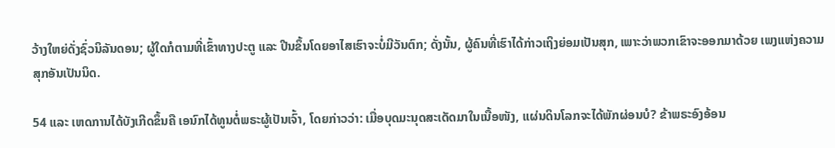ວ້າງໃຫຍ່ດັ່ງຊົ່ວນິລັນດອນ; ຜູ້ໃດກໍຕາມທີ່ເຂົ້າທາງປະຕູ ແລະ ປີນຂຶ້ນໂດຍອາໄສເຮົາຈະບໍ່ມີວັນຕົກ; ດັ່ງນັ້ນ, ຜູ້ຄົນທີ່ເຮົາໄດ້ກ່າວເຖິງຍ່ອມເປັນສຸກ, ເພາະວ່າພວກເຂົາຈະອອກມາດ້ວຍ ເພງແຫ່ງຄວາມສຸກອັນເປັນນິດ.

54 ແລະ ເຫດການໄດ້ບັງເກີດຂຶ້ນຄື ເອນົກໄດ້ທູນຕໍ່ພຣະຜູ້ເປັນເຈົ້າ, ໂດຍກ່າວວ່າ: ເມື່ອບຸດມະນຸດສະເດັດມາໃນເນື້ອໜັງ, ແຜ່ນດິນໂລກຈະໄດ້ພັກຜ່ອນບໍ? ຂ້າພຣະອົງອ້ອນ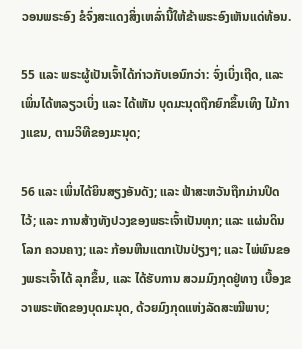ວອນພຣະອົງ ຂໍຈົ່ງສະແດງສິ່ງເຫລົ່ານີ້ໃຫ້ຂ້າພຣະອົງເຫັນແດ່ທ້ອນ.

55 ແລະ ພຣະຜູ້ເປັນເຈົ້າໄດ້ກ່າວກັບເອນົກວ່າ: ຈົ່ງເບິ່ງເຖີດ, ແລະ ເພິ່ນໄດ້ຫລຽວເບິ່ງ ແລະ ໄດ້ເຫັນ ບຸດມະນຸດຖືກຍົກຂຶ້ນເທິງ ໄມ້ກາງແຂນ, ຕາມວິທີຂອງມະນຸດ;

56 ແລະ ເພິ່ນໄດ້ຍິນສຽງອັນດັງ; ແລະ ຟ້າສະຫວັນຖືກມ່ານປິດໄວ້; ແລະ ການສ້າງທັງປວງຂອງພຣະເຈົ້າເປັນທຸກ; ແລະ ແຜ່ນດິນໂລກ ຄວນຄາງ; ແລະ ກ້ອນຫີນແຕກເປັນປ່ຽງໆ; ແລະ ໄພ່ພົນຂອງພຣະເຈົ້າໄດ້ ລຸກຂຶ້ນ, ແລະ ໄດ້ຮັບການ ສວມມົງກຸດຢູ່ທາງ ເບື້ອງຂວາພຣະຫັດຂອງບຸດມະນຸດ, ດ້ວຍມົງກຸດແຫ່ງລັດສະໝີພາບ;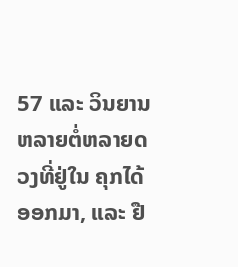57 ແລະ ວິນຍານຫລາຍຕໍ່ຫລາຍດວງທີ່ຢູ່ໃນ ຄຸກໄດ້ອອກມາ, ແລະ ຢື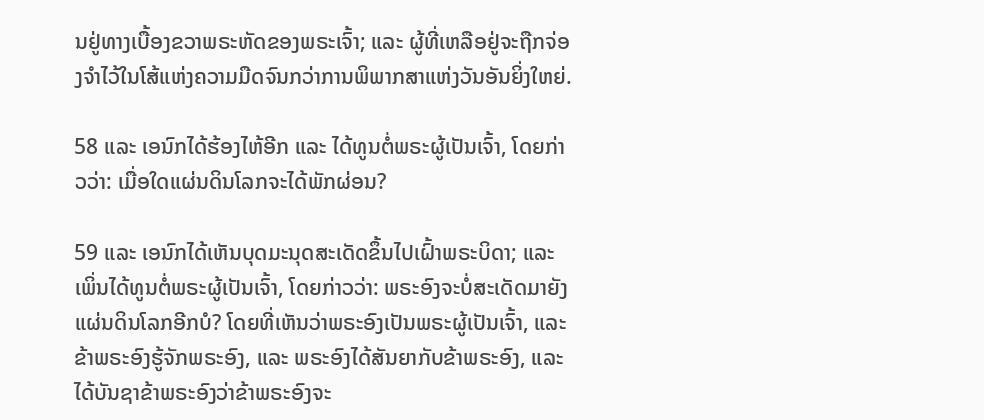ນຢູ່ທາງເບື້ອງຂວາພຣະຫັດຂອງພຣະເຈົ້າ; ແລະ ຜູ້ທີ່ເຫລືອຢູ່ຈະຖືກຈ່ອງຈຳໄວ້ໃນໂສ້ແຫ່ງຄວາມມືດຈົນກວ່າການພິພາກສາແຫ່ງວັນອັນຍິ່ງໃຫຍ່.

58 ແລະ ເອນົກໄດ້ຮ້ອງໄຫ້ອີກ ແລະ ໄດ້ທູນຕໍ່ພຣະຜູ້ເປັນເຈົ້າ, ໂດຍກ່າວວ່າ: ເມື່ອໃດແຜ່ນດິນໂລກຈະໄດ້ພັກຜ່ອນ?

59 ແລະ ເອນົກໄດ້ເຫັນບຸດມະນຸດສະເດັດຂຶ້ນໄປເຝົ້າພຣະບິດາ; ແລະ ເພິ່ນໄດ້ທູນຕໍ່ພຣະຜູ້ເປັນເຈົ້າ, ໂດຍກ່າວວ່າ: ພຣະອົງຈະບໍ່ສະເດັດມາຍັງແຜ່ນດິນໂລກອີກບໍ? ໂດຍທີ່ເຫັນວ່າພຣະອົງເປັນພຣະຜູ້ເປັນເຈົ້າ, ແລະ ຂ້າພຣະອົງຮູ້ຈັກພຣະອົງ, ແລະ ພຣະອົງໄດ້ສັນຍາກັບຂ້າພຣະອົງ, ແລະ ໄດ້ບັນຊາຂ້າພຣະອົງວ່າຂ້າພຣະອົງຈະ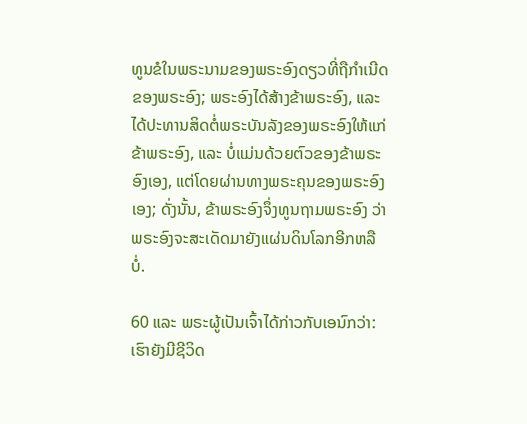ທູນຂໍໃນພຣະນາມຂອງພຣະອົງດຽວທີ່ຖືກຳເນີດຂອງພຣະອົງ; ພຣະອົງໄດ້ສ້າງຂ້າພຣະອົງ, ແລະ ໄດ້ປະທານສິດຕໍ່ພຣະບັນລັງຂອງພຣະອົງໃຫ້ແກ່ຂ້າພຣະອົງ, ແລະ ບໍ່ແມ່ນດ້ວຍຕົວຂອງຂ້າພຣະອົງເອງ, ແຕ່ໂດຍຜ່ານທາງພຣະຄຸນຂອງພຣະອົງເອງ; ດັ່ງນັ້ນ, ຂ້າພຣະອົງຈຶ່ງທູນຖາມພຣະອົງ ວ່າພຣະອົງຈະສະເດັດມາຍັງແຜ່ນດິນໂລກອີກຫລືບໍ່.

60 ແລະ ພຣະຜູ້ເປັນເຈົ້າໄດ້ກ່າວກັບເອນົກວ່າ: ເຮົາຍັງມີຊີວິດ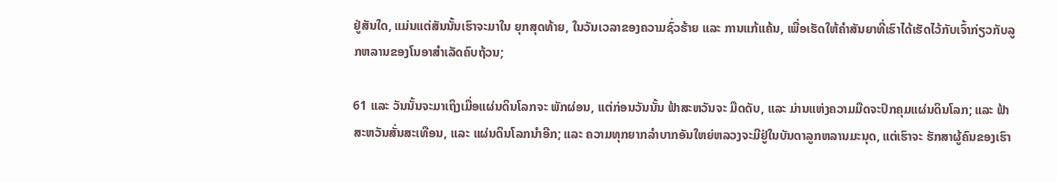ຢູ່ສັນໃດ, ແມ່ນແຕ່ສັນນັ້ນເຮົາຈະມາໃນ ຍຸກສຸດທ້າຍ, ໃນວັນເວລາຂອງຄວາມຊົ່ວຮ້າຍ ແລະ ການແກ້ແຄ້ນ, ເພື່ອເຮັດໃຫ້ຄຳສັນຍາທີ່ເຮົາໄດ້ເຮັດໄວ້ກັບເຈົ້າກ່ຽວກັບລູກຫລານຂອງໂນອາສຳເລັດຄົບຖ້ວນ;

61 ແລະ ວັນນັ້ນຈະມາເຖິງເມື່ອແຜ່ນດິນໂລກຈະ ພັກຜ່ອນ, ແຕ່ກ່ອນວັນນັ້ນ ຟ້າສະຫວັນຈະ ມືດດັບ, ແລະ ມ່ານແຫ່ງຄວາມມືດຈະປົກຄຸມແຜ່ນດິນໂລກ; ແລະ ຟ້າສະຫວັນສັ່ນສະເທືອນ, ແລະ ແຜ່ນດິນໂລກນຳອີກ; ແລະ ຄວາມທຸກຍາກລຳບາກອັນໃຫຍ່ຫລວງຈະມີຢູ່ໃນບັນດາລູກຫລານມະນຸດ, ແຕ່ເຮົາຈະ ຮັກສາຜູ້ຄົນຂອງເຮົາ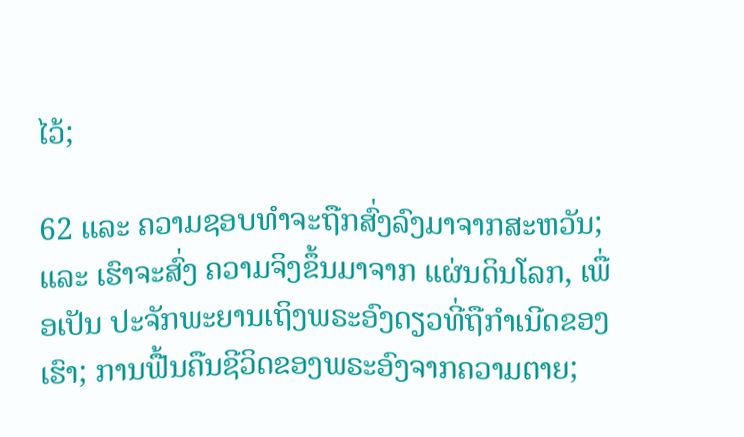ໄວ້;

62 ແລະ ຄວາມຊອບທຳຈະຖືກສົ່ງລົງມາຈາກສະຫວັນ; ແລະ ເຮົາຈະສົ່ງ ຄວາມຈິງຂຶ້ນມາຈາກ ແຜ່ນດິນໂລກ, ເພື່ອເປັນ ປະຈັກພະຍານເຖິງພຣະອົງດຽວທີ່ຖືກຳເນີດຂອງເຮົາ; ການຟື້ນຄືນຊີວິດຂອງພຣະອົງຈາກຄວາມຕາຍ;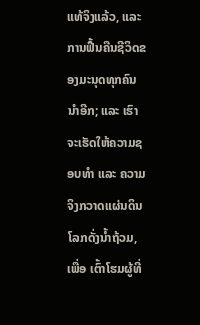ແທ້ຈິງແລ້ວ, ແລະ ການຟື້ນຄືນຊີວິດຂອງມະນຸດທຸກຄົນນຳອີກ; ແລະ ເຮົາຈະເຮັດໃຫ້ຄວາມຊອບທຳ ແລະ ຄວາມຈິງກວາດແຜ່ນດິນໂລກດັ່ງນ້ຳຖ້ວມ, ເພື່ອ ເຕົ້າໂຮມຜູ້ທີ່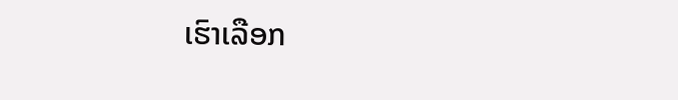ເຮົາເລືອກ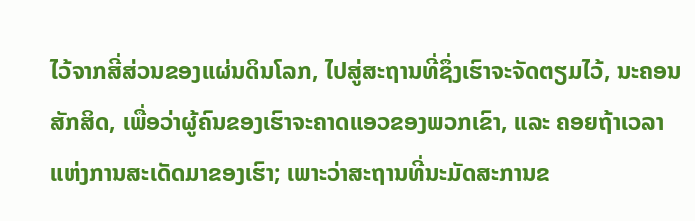ໄວ້ຈາກສີ່ສ່ວນຂອງແຜ່ນດິນໂລກ, ໄປສູ່ສະຖານທີ່ຊຶ່ງເຮົາຈະຈັດຕຽມໄວ້, ນະຄອນສັກສິດ, ເພື່ອວ່າຜູ້ຄົນຂອງເຮົາຈະຄາດແອວຂອງພວກເຂົາ, ແລະ ຄອຍຖ້າເວລາແຫ່ງການສະເດັດມາຂອງເຮົາ; ເພາະວ່າສະຖານທີ່ນະມັດສະການຂ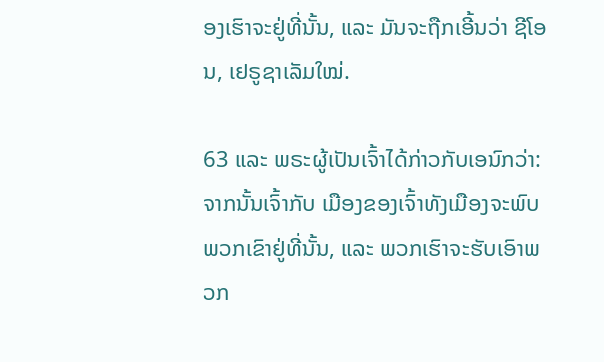ອງເຮົາຈະຢູ່ທີ່ນັ້ນ, ແລະ ມັນຈະຖືກເອີ້ນວ່າ ຊີໂອນ, ເຢຣູຊາເລັມໃໝ່.

63 ແລະ ພຣະຜູ້ເປັນເຈົ້າໄດ້ກ່າວກັບເອນົກວ່າ: ຈາກນັ້ນເຈົ້າກັບ ເມືອງຂອງເຈົ້າທັງເມືອງຈະພົບພວກເຂົາຢູ່ທີ່ນັ້ນ, ແລະ ພວກເຮົາຈະຮັບເອົາພວກ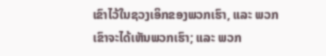ເຂົາໄວ້ໃນຊວງເອິກຂອງພວກເຮົາ, ແລະ ພວກເຂົາຈະໄດ້ເຫັນພວກເຮົາ; ແລະ ພວກ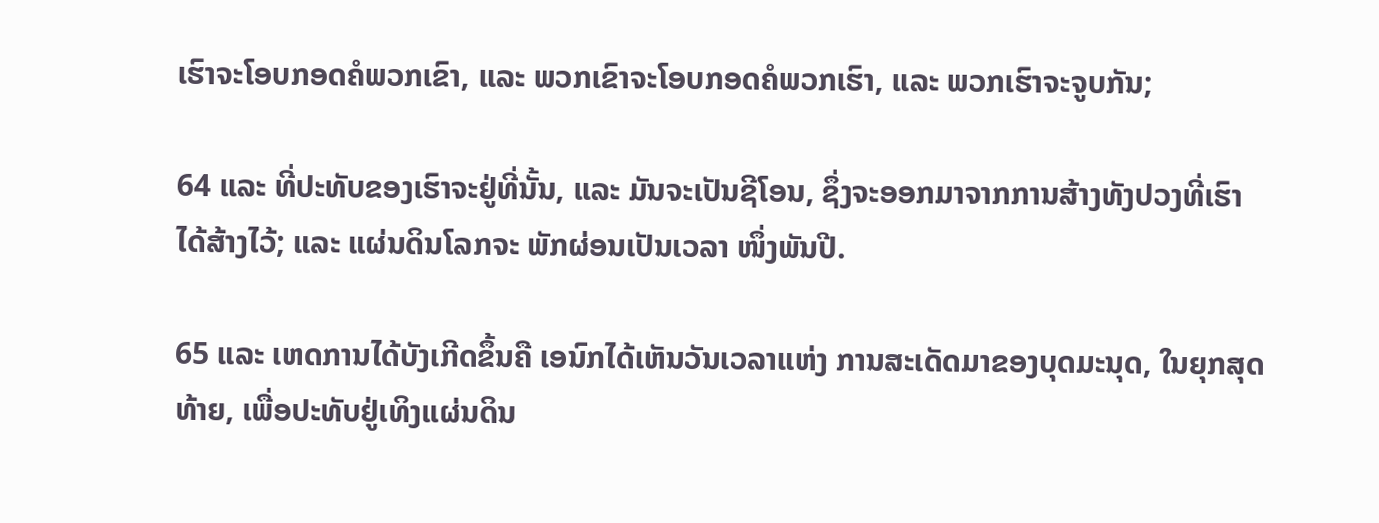ເຮົາຈະໂອບກອດຄໍພວກເຂົາ, ແລະ ພວກເຂົາຈະໂອບກອດຄໍພວກເຮົາ, ແລະ ພວກເຮົາຈະຈູບກັນ;

64 ແລະ ທີ່ປະທັບຂອງເຮົາຈະຢູ່ທີ່ນັ້ນ, ແລະ ມັນຈະເປັນຊີໂອນ, ຊຶ່ງຈະອອກມາຈາກການສ້າງທັງປວງທີ່ເຮົາໄດ້ສ້າງໄວ້; ແລະ ແຜ່ນດິນໂລກຈະ ພັກຜ່ອນເປັນເວລາ ໜຶ່ງພັນປີ.

65 ແລະ ເຫດການໄດ້ບັງເກີດຂຶ້ນຄື ເອນົກໄດ້ເຫັນວັນເວລາແຫ່ງ ການສະເດັດມາຂອງບຸດມະນຸດ, ໃນຍຸກສຸດທ້າຍ, ເພື່ອປະທັບຢູ່ເທິງແຜ່ນດິນ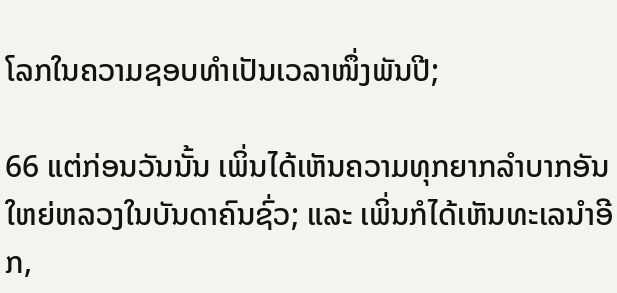ໂລກໃນຄວາມຊອບທຳເປັນເວລາໜຶ່ງພັນປີ;

66 ແຕ່ກ່ອນວັນນັ້ນ ເພິ່ນໄດ້ເຫັນຄວາມທຸກຍາກລຳບາກອັນໃຫຍ່ຫລວງໃນບັນດາຄົນຊົ່ວ; ແລະ ເພິ່ນກໍໄດ້ເຫັນທະເລນຳອີກ,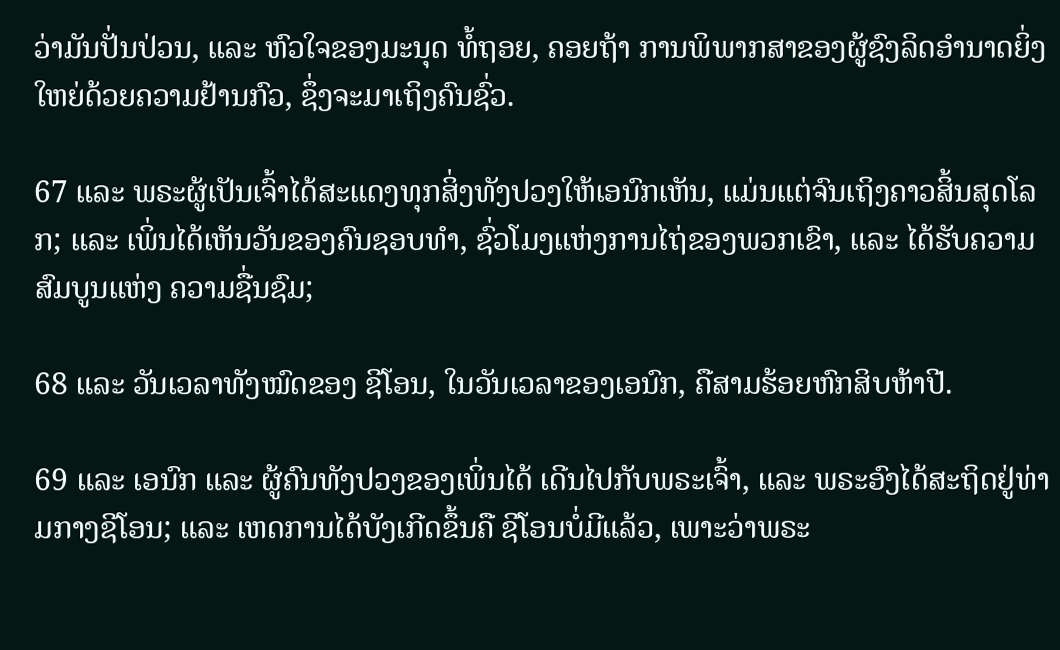ວ່າມັນປັ່ນປ່ວນ, ແລະ ຫົວໃຈຂອງມະນຸດ ທໍ້ຖອຍ, ຄອຍຖ້າ ການພິພາກສາຂອງຜູ້ຊົງລິດອຳນາດຍິ່ງໃຫຍ່ດ້ວຍຄວາມຢ້ານກົວ, ຊຶ່ງຈະມາເຖິງຄົນຊົ່ວ.

67 ແລະ ພຣະຜູ້ເປັນເຈົ້າໄດ້ສະແດງທຸກສິ່ງທັງປວງໃຫ້ເອນົກເຫັນ, ແມ່ນແຕ່ຈົນເຖິງຄາວສິ້ນສຸດໂລກ; ແລະ ເພິ່ນໄດ້ເຫັນວັນຂອງຄົນຊອບທຳ, ຊົ່ວໂມງແຫ່ງການໄຖ່ຂອງພວກເຂົາ, ແລະ ໄດ້ຮັບຄວາມສົມບູນແຫ່ງ ຄວາມຊື່ນຊົມ;

68 ແລະ ວັນເວລາທັງໝົດຂອງ ຊີໂອນ, ໃນວັນເວລາຂອງເອນົກ, ຄືສາມຮ້ອຍຫົກສິບຫ້າປີ.

69 ແລະ ເອນົກ ແລະ ຜູ້ຄົນທັງປວງຂອງເພິ່ນໄດ້ ເດີນໄປກັບພຣະເຈົ້າ, ແລະ ພຣະອົງໄດ້ສະຖິດຢູ່ທ່າມກາງຊີໂອນ; ແລະ ເຫດການໄດ້ບັງເກີດຂຶ້ນຄື ຊີໂອນບໍ່ມີແລ້ວ, ເພາະວ່າພຣະ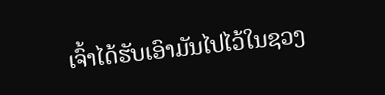ເຈົ້າໄດ້ຮັບເອົາມັນໄປໄວ້ໃນຊວງ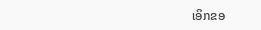ເອິກຂອ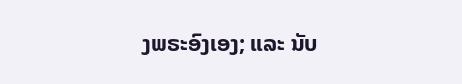ງພຣະອົງເອງ; ແລະ ນັບ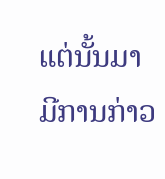ແຕ່ນັ້ນມາ ມີການກ່າວ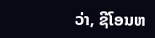ວ່າ, ຊີໂອນຫ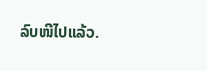ລົບໜີໄປແລ້ວ.